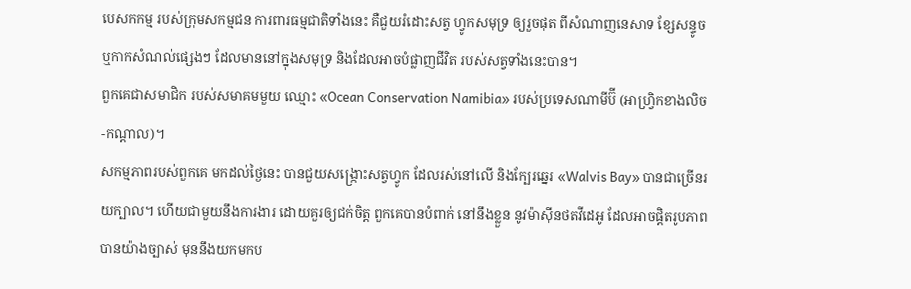បេសកកម្ម របស់ក្រុមសកម្មជន ការពារធម្មជាតិទាំងនេះ គឺជួយរំដោះសត្វ ហ្វូកសមុទ្រ ឲ្យរួចផុត ពីសំណាញនេសាទ ខ្សែសន្ទូច ឬកាកសំណល់ផ្សេងៗ ដែលមាននៅក្នុងសមុទ្រ និងដែលអាចបំផ្លាញជីវិត របស់សត្វទាំងនេះបាន។
ពួកគេជាសមាជិក របស់សមាគមមួយ ឈ្មោះ «Ocean Conservation Namibia» របស់ប្រទេសណាមីប៊ី (អាហ្វ្រិកខាងលិច-កណ្ដាល)។
សកម្មភាពរបស់ពួកគេ មកដល់ថ្ងៃនេះ បានជួយសង្ក្រោះសត្វហ្វូក ដែលរស់នៅលើ និងក្បែរឆ្នេរ «Walvis Bay» បានជាច្រើនរយក្បាល។ ហើយជាមួយនឹងការងារ ដោយគួរឲ្យជក់ចិត្ត ពួកគេបានបំពាក់ នៅនឹងខ្លួន នូវម៉ាស៊ីនថតវីដេអូ ដែលអាចផ្ដិតរូបភាព បានយ៉ាងច្បាស់ មុននឹងយកមកប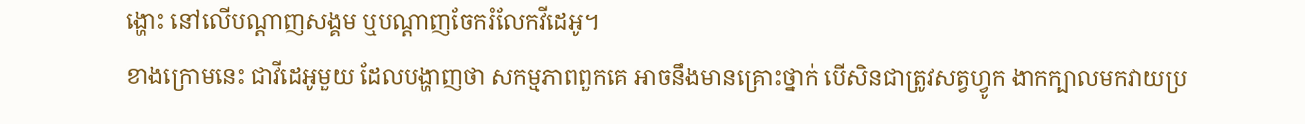ង្ហោះ នៅលើបណ្ដាញសង្គម ឬបណ្ដាញចែករំលែកវីដេអូ។
ខាងក្រោមនេះ ជាវីដេអូមួយ ដែលបង្ហាញថា សកម្មភាពពួកគេ អាចនឹងមានគ្រោះថ្នាក់ បើសិនជាត្រូវសត្វហ្វូក ងាកក្បាលមកវាយប្រ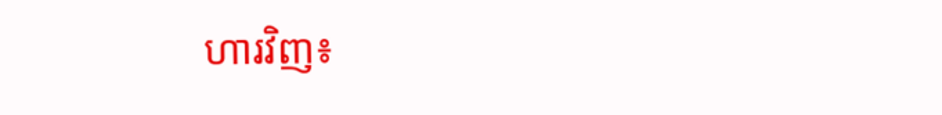ហារវិញ៖